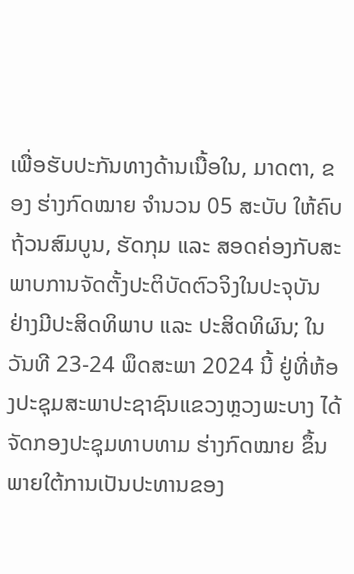ເພື່ອຮັບປະກັນທາງດ້ານເນື້ອໃນ, ມາດຕາ, ຂອງ ຮ່າງກົດໝາຍ ຈຳນວນ 05 ສະບັບ ໃຫ້ຄົບຖ້ວນສົມບູນ, ຮັດກຸມ ແລະ ສອດຄ່ອງກັບສະພາບການຈັດຕັ້ງປະຕິບັດຕົວຈິງໃນປະຈຸບັນ ຢ່າງມີປະສິດທິພາບ ແລະ ປະສິດທິຜົນ; ໃນວັນທີ 23-24 ພຶດສະພາ 2024 ນີ້ ຢູ່ທີ່ຫ້ອງປະຊຸມສະພາປະຊາຊົນແຂວງຫຼວງພະບາງ ໄດ້ຈັດກອງປະຊຸມທາບທາມ ຮ່າງກົດໝາຍ ຂຶ້ນພາຍໃຕ້ການເປັນປະທານຂອງ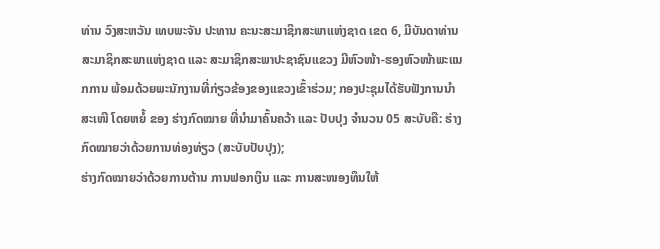ທ່ານ ວົງສະຫວັນ ເທບພະຈັນ ປະທານ ຄະນະສະມາຊິກສະພາແຫ່ງຊາດ ເຂດ 6, ມີບັນດາທ່ານ ສະມາຊິກສະພາແຫ່ງຊາດ ແລະ ສະມາຊິກສະພາປະຊາຊົນແຂວງ ມີຫົວໜ້າ-ຮອງຫົວໜ້າພະແນກການ ພ້ອມດ້ວຍພະນັກງານທີ່ກ່ຽວຂ້ອງຂອງແຂວງເຂົ້າຮ່ວມ; ກອງປະຊຸມໄດ້ຮັບຟັງການນຳສະເໜີ ໂດຍຫຍໍ້ ຂອງ ຮ່າງກົດໝາຍ ທີ່ນຳມາຄົ້ນຄວ້າ ແລະ ປັບປຸງ ຈຳນວນ 05 ສະບັບຄື: ຮ່າງກົດໝາຍວ່າດ້ວຍການທ່ອງທ່ຽວ (ສະບັບປັບປຸງ);
ຮ່າງກົດໝາຍວ່າດ້ວຍການຕ້ານ ການຟອກເງິນ ແລະ ການສະໜອງທຶນໃຫ້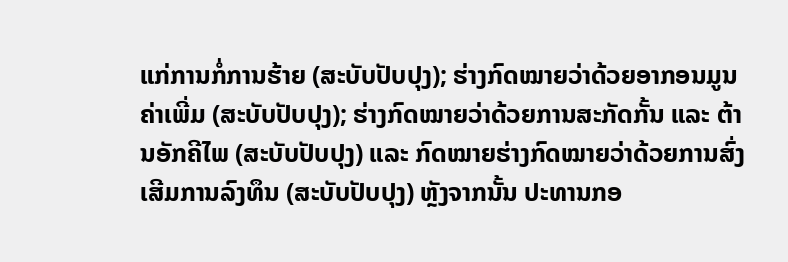ແກ່ການກໍ່ການຮ້າຍ (ສະບັບປັບປຸງ); ຮ່າງກົດໝາຍວ່າດ້ວຍອາກອນມູນຄ່າເພີ່ມ (ສະບັບປັບປຸງ); ຮ່າງກົດໝາຍວ່າດ້ວຍການສະກັດກັ້ນ ແລະ ຕ້ານອັກຄີໄພ (ສະບັບປັບປຸງ) ແລະ ກົດໝາຍຮ່າງກົດໝາຍວ່າດ້ວຍການສົ່ງເສີມການລົງທຶນ (ສະບັບປັບປຸງ) ຫຼັງຈາກນັ້ນ ປະທານກອ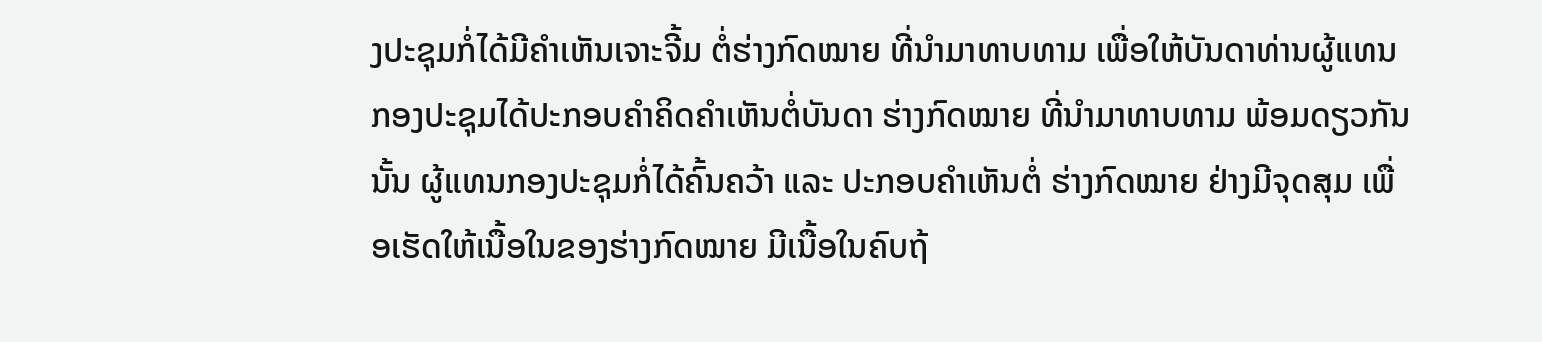ງປະຊຸມກໍ່ໄດ້ມີຄຳເຫັນເຈາະຈີ້ມ ຕໍ່ຮ່າງກົດໝາຍ ທີ່ນຳມາທາບທາມ ເພື່ອໃຫ້ບັນດາທ່ານຜູ້ແທນກອງປະຊຸມໄດ້ປະກອບຄຳຄິດຄຳເຫັນຕໍ່ບັນດາ ຮ່າງກົດໝາຍ ທີ່ນຳມາທາບທາມ ພ້ອມດຽວກັນນັ້ນ ຜູ້ແທນກອງປະຊຸມກໍ່ໄດ້ຄົ້ນຄວ້າ ແລະ ປະກອບຄຳເຫັນຕໍ່ ຮ່າງກົດໝາຍ ຢ່າງມີຈຸດສຸມ ເພື່ອເຮັດໃຫ້ເນື້ອໃນຂອງຮ່າງກົດໝາຍ ມີເນື້ອໃນຄົບຖ້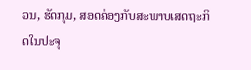ວນ, ຮັດກຸມ, ສອດຄ່ອງກັບສະພາບເສດຖະກິດໃນປະຈຸ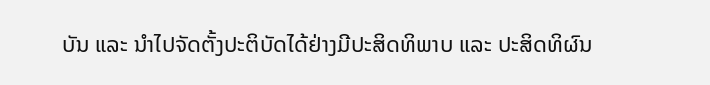ບັນ ແລະ ນຳໄປຈັດຕັ້ງປະຕິບັດໄດ້ຢ່າງມີປະສິດທິພາບ ແລະ ປະສິດທິຜົນ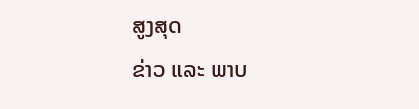ສູງສຸດ
ຂ່າວ ແລະ ພາບ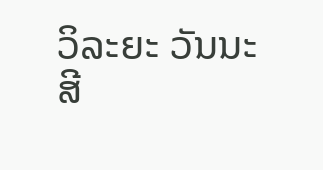ວິລະຍະ ວັນນະສີ